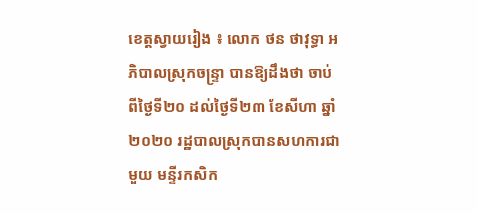ខេត្តស្វាយរៀង ៖ លោក ថន ថាវុទ្ធា អភិបាលស្រុកចន្ទ្រា បានឱ្យដឹងថា ចាប់ពីថ្ងៃទី២០ ដល់ថ្ងៃទី២៣ ខែសីហា ឆ្នាំ២០២០ រដ្ឋបាលស្រុកបានសហការជាមួយ មន្ទីរកសិក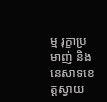ម្ម រុក្ខាប្រមាញ់ និងនេសាទខេត្តស្វាយ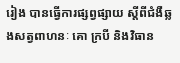រៀង បានធ្វើការផ្សព្វផ្សាយ ស្តីពីជំងឺឆ្លងសត្វពាហនៈ គោ ក្របី និងវិធាន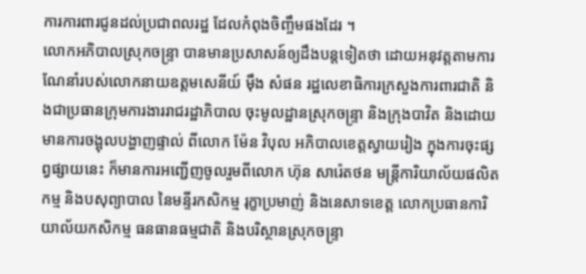ការការពារជូនដល់ប្រជាពលរដ្ឋ ដែលកំពុងចិញ្ចឹមផងដែរ ។
លោកអភិបាលស្រុកចន្ទ្រា បានមានប្រសាសន៍ឲ្យដឹងបន្តទៀតថា ដោយអនុវត្តតាមការណែនាំរបស់លោកនាយឧត្តមសេនីយ៍ ម៉ឹង សំផន រដ្ឋលេខាធិការក្រសួងការពារជាតិ និងជាប្រធានក្រុមការងាររាជរដ្ឋាភិបាល ចុះមូលដ្ឋានស្រុកចន្ទ្រា និងក្រុងបាវិត និងដោយមានការចង្អុលបង្ហាញផ្ទាល់ ពីលោក ម៉ែន វិបុល អភិបាលខេត្តស្វាយរៀង ក្នុងការចុះផ្សព្វផ្សាយនេះ ក៏មានការអញ្ជើញចូលរួមពីលោក ហ៊ុន សារ៉េតថន មន្ត្រីការិយាល័យផលិតកម្ម និងបសុព្យាបាល នៃមន្ទីរកសិកម្ម រុក្ខាប្រមាញ់ និងនេសាទខេត្ត លោកប្រធានការិយាល័យកសិកម្ម ធនធានធម្មជាតិ និងបរិស្ថានស្រុកចន្ទ្រា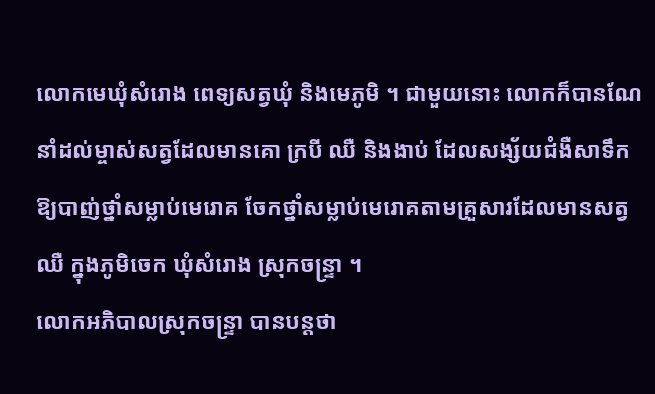លោកមេឃុំសំរោង ពេទ្យសត្វឃុំ និងមេភូមិ ។ ជាមួយនោះ លោកក៏បានណែនាំដល់ម្ចាស់សត្វដែលមានគោ ក្របី ឈឺ និងងាប់ ដែលសង្ស័យជំងឺសាទឹក ឱ្យបាញ់ថ្នាំសម្លាប់មេរោគ ចែកថ្នាំសម្លាប់មេរោគតាមគ្រួសារដែលមានសត្វឈឺ ក្នុងភូមិចេក ឃុំសំរោង ស្រុកចន្ទ្រា ។
លោកអភិបាលស្រុកចន្ទ្រា បានបន្តថា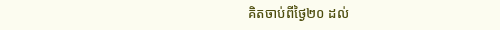គិតចាប់ពីថ្ងៃ២០ ដល់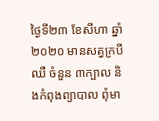ថ្ងៃទី២៣ ខែសីហា ឆ្នាំ២០២០ មានសត្វក្របីឈឺ ចំនួន ៣ក្បាល និងកំពុងព្យាបាល ពុំមា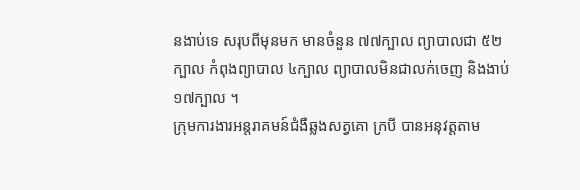នងាប់ទេ សរុបពីមុនមក មានចំនួន ៧៧ក្បាល ព្យាបាលជា ៥២ក្បាល កំពុងព្យាបាល ៤ក្បាល ព្យាបាលមិនជាលក់ចេញ និងងាប់១៧ក្បាល ។
ក្រុមការងារអន្តរាគមន៍ជំងឺឆ្លងសត្វគោ ក្របី បានអនុវត្តតាម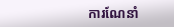ការណែនាំ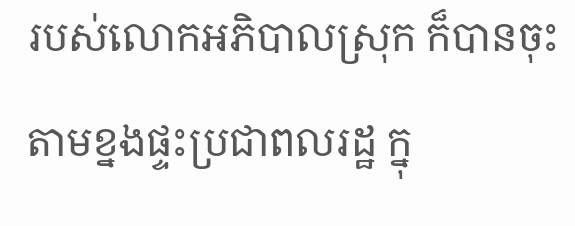របស់លោកអភិបាលស្រុក ក៏បានចុះតាមខ្នងផ្ទះប្រជាពលរដ្ឋ ក្នុ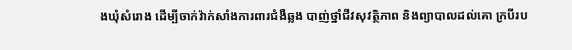ងឃុំសំរោង ដើម្បីចាក់វ៉ាក់សាំងការពារជំងឺឆ្លង បាញ់ថ្នាំជីវសុវត្ថិភាព និងព្យាបាលដល់គោ ក្របីរប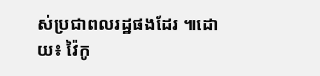ស់ប្រជាពលរដ្ឋផងដែរ ៕ដោយ៖ វ៉ៃកូ